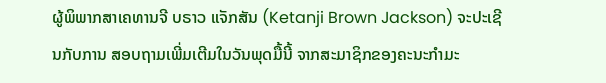ຜູ້ພິພາກສາເຄທານຈີ ບຣາວ ແຈັກສັນ (Ketanji Brown Jackson) ຈະປະເຊີນກັບການ ສອບຖາມເພີ່ມເຕີມໃນວັນພຸດມື້ນີ້ ຈາກສະມາຊິກຂອງຄະນະກຳມະ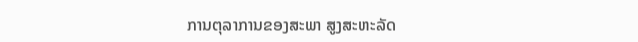ການຕຸລາການຂອງສະພາ ສູງສະຫະລັດ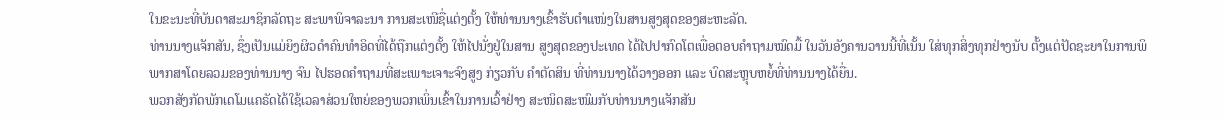ໃນຂະນະທີ່ບັນດາສະມາຊິກລັດຖະ ສະພາພິຈາລະນາ ການສະເໜີຊື່ແຕ່ງຕັ້ງ ໃຫ້ທ່ານນາງເຂົ້າຮັບຕໍາແໜ່ງໃນສານສູງສຸດຂອງສະຫະລັດ.
ທ່ານນາງແຈັກສັນ, ຊຶ່ງເປັນແມ່ຍິງຜິວດໍາຄົນທໍາອິດທີ່ໄດ້ຖືກແຕ່ງຕັ້ງ ໃຫ້ໄປນັ່ງຢູ່ໃນສານ ສູງສຸດຂອງປະເທດ ໄດ້ໄປປາກົດໂຕເພື່ອຕອບຄໍາຖາມໝົດມື້ ໃນວັນອັງຄານວານນີ້ທີ່ເນັ້ນ ໃສ່ທຸກສິ່ງທຸກຢ່າງນັບ ຕັ້ງແຕ່ປັດຊະຍາໃນການພິພາກສາໂດຍລວມຂອງທ່ານນາງ ຈົນ ໄປຮອດຄໍາຖາມທີ່ສະເພາະເຈາະຈົງສູງ ກ່ຽວກັບ ຄໍາຕັດສິນ ທີ່ທ່ານນາງໄດ້ວາງອອກ ແລະ ບົດສະຫຼຸບຫຍໍ້ທີ່ທ່ານນາງໄດ້ຍື່ນ.
ພວກສັງກັດພັກເດໂມແຄຣັດໄດ້ໃຊ້ເວລາສ່ວນໃຫຍ່ຂອງພວກເພິ່ນເຂົ້າໃນການເວົ້າຢ່າງ ສະໜິດສະໜົມກັບທ່ານນາງແຈັກສັນ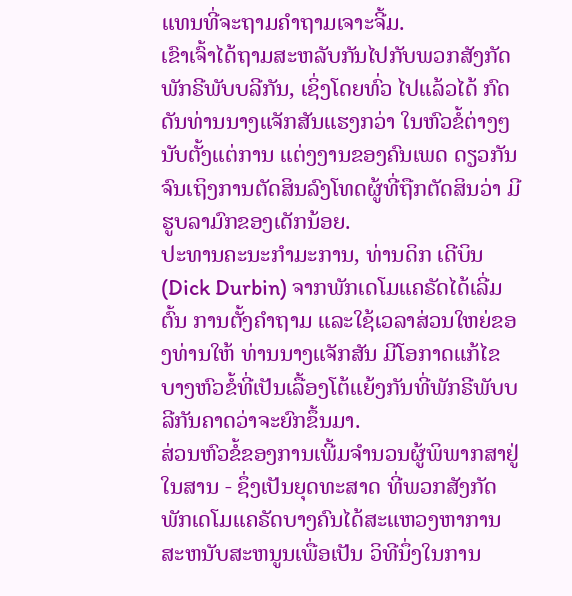ແທນທີ່ຈະຖາມຄຳຖາມເຈາະຈີ້ມ.
ເຂົາເຈົ້າໄດ້ຖາມສະຫລັບກັນໄປກັບພວກສັງກັດພັກຣີພັບບລີກັນ, ເຊິ່ງໂດຍທົ່ວ ໄປແລ້ວໄດ້ ກົດດັນທ່ານນາງແຈັກສັນແຮງກວ່າ ໃນຫົວຂໍ້ຕ່າງໆ ນັບຕັ້ງແຕ່ການ ແຕ່ງງານຂອງຄົນເພດ ດຽວກັນ ຈົນເຖິງການຕັດສິນລົງໂທດຜູ້ທີ່ຖືກຕັດສິນວ່າ ມີຮູບລາມົກຂອງເດັກນ້ອຍ.
ປະທານຄະນະກໍາມະການ, ທ່ານດິກ ເດີບິນ (Dick Durbin) ຈາກພັກເດໂມແຄຣັດໄດ້ເລີ່ມຕົ້ນ ການຕັ້ງຄໍາຖາມ ແລະໃຊ້ເວລາສ່ວນໃຫຍ່ຂອງທ່ານໃຫ້ ທ່ານນາງແຈັກສັນ ມີໂອກາດແກ້ໄຂ ບາງຫົວຂໍ້ທີ່ເປັນເລື້ອງໂຕ້ແຍ້ງກັນທີ່ພັກຣີພັບບລີກັນຄາດວ່າຈະຍົກຂຶ້ນມາ.
ສ່ວນຫົວຂໍ້ຂອງການເພີ້ມຈໍານວນຜູ້ພິພາກສາຢູ່ໃນສານ - ຊຶ່ງເປັນຍຸດທະສາດ ທີ່ພວກສັງກັດພັກເດໂມແຄຣັດບາງຄົນໄດ້ສະແຫວງຫາການສະຫນັບສະຫນູນເພື່ອເປັນ ວິທີນຶ່ງໃນການ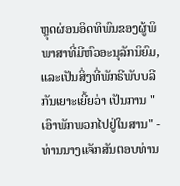ຫຼຸດຜ່ອນອິດທິພົນຂອງຜູ້ພິພາສາທີ່ມີຫົວອະນຸລັກນິຍົມ, ແລະເປັນສິ່ງທີ່ພັກຣີພັບບລີກັນເຍາະເຍີ້ຍວ່າ ເປັນການ "ເອົາພັກພວກໄປຢູ່ໃນສານ" - ທ່ານນາງແຈັກສັນຕອບທ່ານ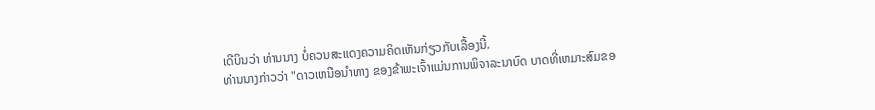ເດີບິນວ່າ ທ່ານນາງ ບໍ່ຄວນສະແດງຄວາມຄິດເຫັນກ່ຽວກັບເລື້ອງນີ້.
ທ່ານນາງກ່າວວ່າ "ດາວເຫນືອນຳທາງ ຂອງຂ້າພະເຈົ້າແມ່ນການພິຈາລະນາບົດ ບາດທີ່ເຫມາະສົມຂອ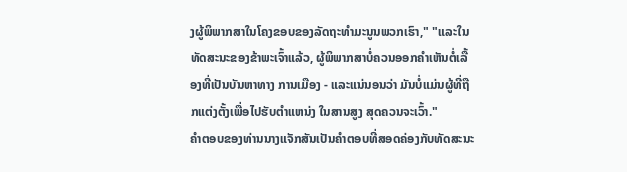ງຜູ້ພິພາກສາໃນໂຄງຂອບຂອງລັດຖະທໍາມະນູນພວກເຮົາ," "ແລະໃນ ທັດສະນະຂອງຂ້າພະເຈົ້າແລ້ວ, ຜູ້ພິພາກສາບໍ່ຄວນອອກຄຳເຫັນຕໍ່ເລື້ອງທີ່ເປັນບັນຫາທາງ ການເມືອງ - ແລະແນ່ນອນວ່າ ມັນບໍ່ແມ່ນຜູ້ທີ່ຖືກແຕ່ງຕັ້ງເພື່ອໄປຮັບຕໍາແຫນ່ງ ໃນສານສູງ ສຸດຄວນຈະເວົ້າ."
ຄໍາຕອບຂອງທ່ານນາງແຈັກສັນເປັນຄຳຕອບທີ່ສອດຄ່ອງກັບທັດສະນະ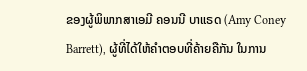ຂອງຜູ້ພິພາກສາເອມີ ຄອນນີ ບາແຣດ (Amy Coney Barrett), ຜູ້ທີ່ໄດ້ໃຫ້ຄໍາຕອບທີ່ຄ້າຍຄືກັນ ໃນການ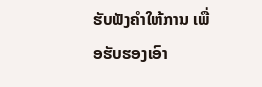ຮັບຟັງຄຳໃຫ້ການ ເພື່ອຮັບຮອງເອົາ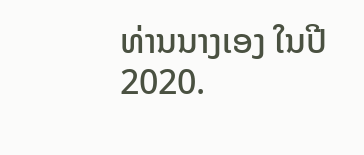ທ່ານນາງເອງ ໃນປີ 2020.